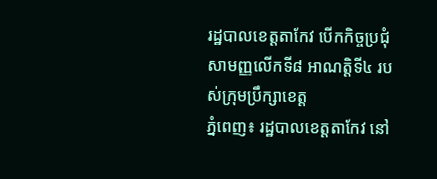រដ្ឋបាលខេត្តតាកែវ បើកកិច្ចប្រជុំសាមញ្ញលើកទី៨ អាណត្តិទី៤ របស់ក្រុមប្រឹក្សាខេត្ត
ភ្នំពេញ៖ រដ្ឋបាលខេត្តតាកែវ នៅ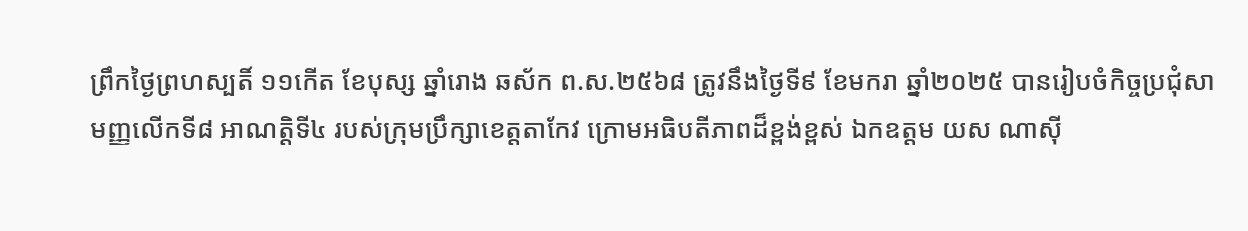ព្រឹកថ្ងៃព្រហស្បតិ៍ ១១កើត ខែបុស្ស ឆ្នាំរោង ឆស័ក ព.ស.២៥៦៨ ត្រូវនឹងថ្ងៃទី៩ ខែមករា ឆ្នាំ២០២៥ បានរៀបចំកិច្ចប្រជុំសាមញ្ញលើកទី៨ អាណត្តិទី៤ របស់ក្រុមប្រឹក្សាខេត្តតាកែវ ក្រោមអធិបតីភាពដ៏ខ្ពង់ខ្ពស់ ឯកឧត្តម យស ណាស៊ី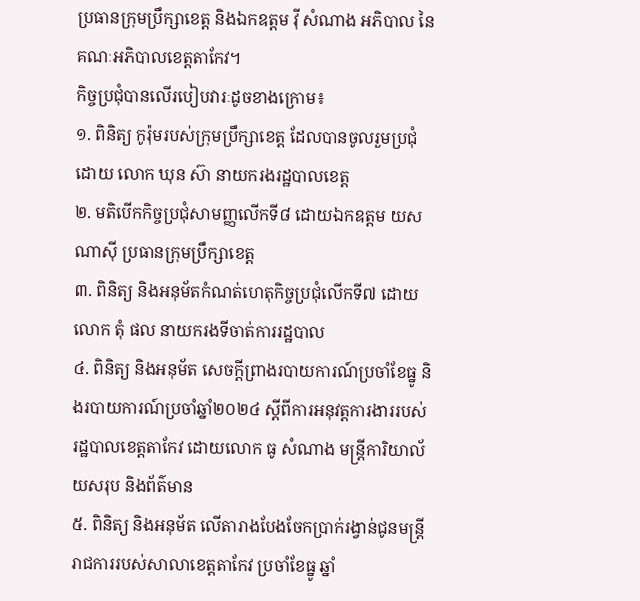ប្រធានក្រុមប្រឹក្សាខេត្ត និងឯកឧត្តម វ៉ី សំណាង អភិបាល នៃគណៈអភិបាលខេត្តតាកែវ។
កិច្ចប្រជុំបានលើរបៀបវារៈដូចខាងក្រោម៖
១. ពិនិត្យ កូរ៉ុមរបស់ក្រុមប្រឹក្សាខេត្ត ដែលបានចូលរួមប្រជុំ ដោយ លោក ឃុន ស៊ា នាយករងរដ្ឋបាលខេត្ត
២. មតិបើកកិច្ចប្រជុំសាមញ្ញលើកទី៨ ដោយឯកឧត្តម យស ណាស៊ី ប្រធានក្រុមប្រឹក្សាខេត្ត
៣. ពិនិត្យ និងអនុម័តកំណត់ហេតុកិច្ចប្រជុំលើកទី៧ ដោយលោក តុំ ផល នាយករងទីចាត់ការរដ្ឋបាល
៤. ពិនិត្យ និងអនុម័ត សេចក្តីព្រាងរបាយការណ៍ប្រចាំខែធ្នូ និងរបាយការណ៍ប្រចាំឆ្នាំ២០២៤ ស្តីពីការអនុវត្តការងាររបស់រដ្ឋបាលខេត្តតាកែវ ដោយលោក ធូ សំណាង មន្ត្រីការិយាល័យសរុប និងព័ត៌មាន
៥. ពិនិត្យ និងអនុម័ត លើតារាងបែងចែកប្រាក់រង្វាន់ជូនមន្ត្រីរាជការរបស់សាលាខេត្តតាកែវ ប្រចាំខែធ្នូ ឆ្នាំ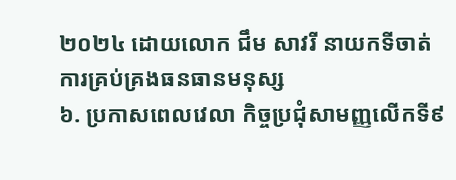២០២៤ ដោយលោក ជឹម សាវរី នាយកទីចាត់ការគ្រប់គ្រងធនធានមនុស្ស
៦. ប្រកាសពេលវេលា កិច្ចប្រជុំសាមញ្ញលើកទី៩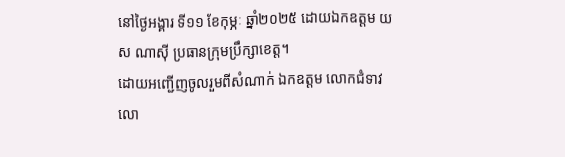នៅថ្ងៃអង្គារ ទី១១ ខែកុម្ភៈ ឆ្នាំ២០២៥ ដោយឯកឧត្តម យស ណាស៊ី ប្រធានក្រុមប្រឹក្សាខេត្ត។
ដោយអញ្ជើញចូលរួមពីសំណាក់ ឯកឧត្តម លោកជំទាវ លោ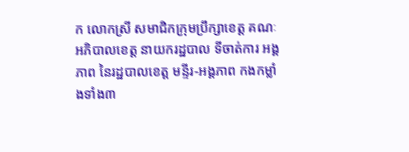ក លោកស្រី សមាជិកក្រុមប្រឹក្សាខេត្ត គណៈអភិបាលខេត្ត នាយករដ្ឋបាល ទីចាត់ការ អង្គភាព នៃរដ្ឋបាលខេត្ត មន្ទីរ-អង្គភាព កងកម្លាំងទាំង៣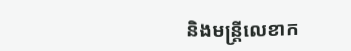និងមន្ត្រីលេខាក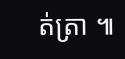ត់ត្រា ៕